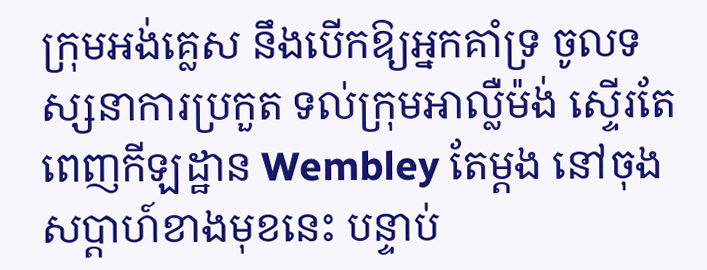ក្រុមអង់គ្លេស នឹងបើកឱ្យអ្នកគាំទ្រ ចូលទស្សនាការប្រកួត ទល់ក្រុមអាល្លឺម៉ង់ ស្ទើរតែពេញកីឡដ្ឋាន Wembley តែម្ដង នៅចុងសប្ដាហ៍ខាងមុខនេះ បន្ទាប់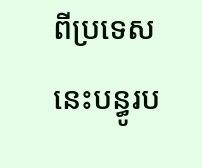ពីប្រទេសនេះបន្ធូរប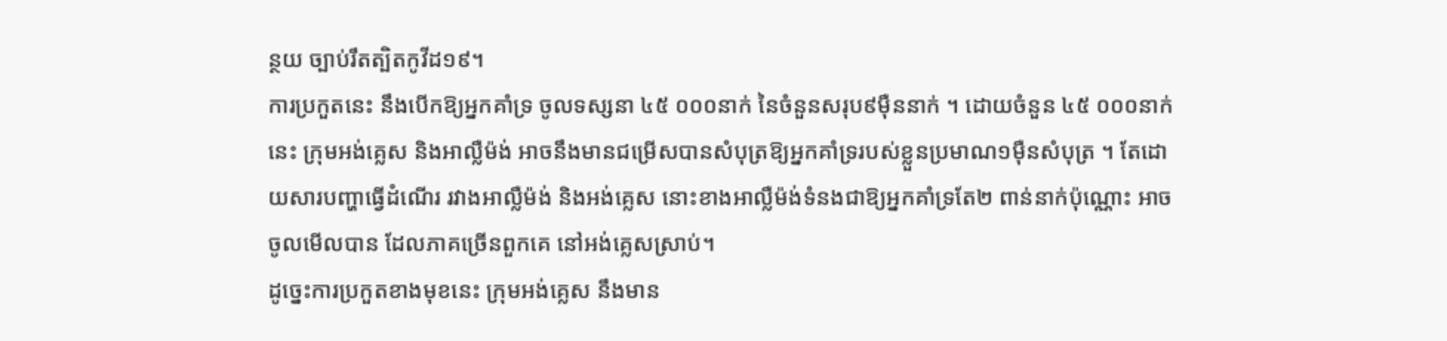ន្ថយ ច្បាប់រឹតត្បិតកូវីដ១៩។
ការប្រកួតនេះ នឹងបើកឱ្យអ្នកគាំទ្រ ចូលទស្សនា ៤៥ ០០០នាក់ នៃចំនួនសរុប៩ម៉ឺននាក់ ។ ដោយចំនួន ៤៥ ០០០នាក់នេះ ក្រុមអង់គ្លេស និងអាល្លឺម៉ង់ អាចនឹងមានជម្រើសបានសំបុត្រឱ្យអ្នកគាំទ្ររបស់ខ្លួនប្រមាណ១ម៉ឺនសំបុត្រ ។ តែដោយសារបញ្ហាធ្វើដំណើរ រវាងអាល្លឺម៉ង់ និងអង់គ្លេស នោះខាងអាល្លឺម៉ង់ទំនងជាឱ្យអ្នកគាំទ្រតែ២ ពាន់នាក់ប៉ុណ្ណោះ អាចចូលមើលបាន ដែលភាគច្រើនពួកគេ នៅអង់គ្លេសស្រាប់។
ដូច្នេះការប្រកួតខាងមុខនេះ ក្រុមអង់គ្លេស នឹងមាន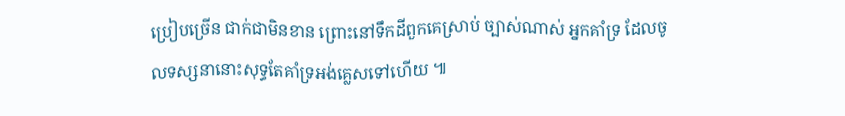ប្រៀបច្រើន ជាក់ជាមិនខាន ព្រោះនៅទឹកដីពួកគេស្រាប់ ច្បាស់ណាស់ អ្នកគាំទ្រ ដែលចូលទស្សនានោះសុទ្ធតែគាំទ្រអង់គ្លេសទៅហើយ ៕